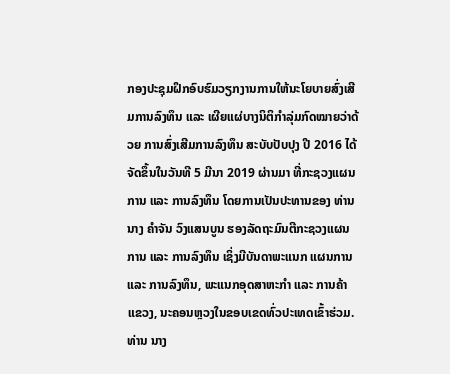ກອງປະຊຸມຝຶກອົບຮົມວຽກງານການໃຫ້ນະໂຍບາຍສົ່ງເສີມການລົງທຶນ ແລະ ເຜີຍແຜ່ບາງນິຕິກຳລຸ່ມກົດໝາຍວ່າດ້ວຍ ການສົ່ງເສີມການລົງທຶນ ສະບັບປັບປຸງ ປີ 2016 ໄດ້ຈັດຂຶ້ນໃນວັນທີ 5 ມີນາ 2019 ຜ່ານມາ ທີ່ກະຊວງແຜນການ ແລະ ການລົງທຶນ ໂດຍການເປັນປະທານຂອງ ທ່ານ ນາງ ຄໍາຈັນ ວົງແສນບູນ ຮອງລັດຖະມົນຕີກະຊວງແຜນການ ແລະ ການລົງທຶນ ເຊິ່ງມີບັນດາພະແນກ ແຜນການ ແລະ ການລົງທຶນ, ພະແນກອຸດສາຫະກຳ ແລະ ການຄ້າແຂວງ, ນະຄອນຫຼວງໃນຂອບເຂດທົ່ວປະເທດເຂົ້າຮ່ວມ.
ທ່ານ ນາງ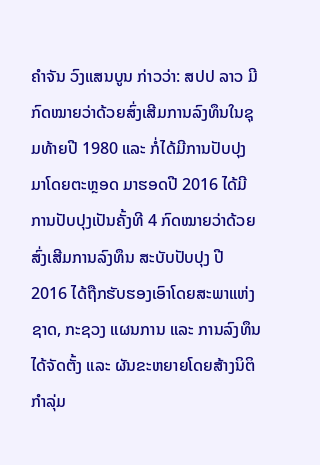ຄໍາຈັນ ວົງແສນບູນ ກ່າວວ່າ: ສປປ ລາວ ມີກົດໝາຍວ່າດ້ວຍສົ່ງເສີມການລົງທຶນໃນຊຸມທ້າຍປີ 1980 ແລະ ກໍ່ໄດ້ມີການປັບປຸງມາໂດຍຕະຫຼອດ ມາຮອດປີ 2016 ໄດ້ມີການປັບປຸງເປັນຄັ້ງທີ 4 ກົດໝາຍວ່າດ້ວຍສົ່ງເສີມການລົງທຶນ ສະບັບປັບປຸງ ປີ 2016 ໄດ້ຖືກຮັບຮອງເອົາໂດຍສະພາແຫ່ງຊາດ, ກະຊວງ ແຜນການ ແລະ ການລົງທຶນ ໄດ້ຈັດຕັ້ງ ແລະ ຜັນຂະຫຍາຍໂດຍສ້າງນິຕິກຳລຸ່ມ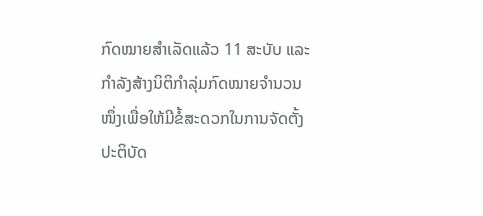ກົດໝາຍສຳເລັດແລ້ວ 11 ສະບັບ ແລະ ກຳລັງສ້າງນິຕິກຳລຸ່ມກົດໝາຍຈຳນວນໜຶ່ງເພື່ອໃຫ້ມີຂໍ້ສະດວກໃນການຈັດຕັ້ງປະຕິບັດ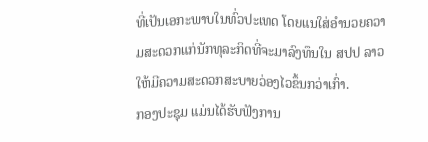ທີ່ເປັນເອກະພາບໃນທົ່ວປະເທດ ໂດຍແນໃສ່ອຳນວຍຄວາມສະດວກແກ່ນັກທຸລະກິດທີ່ຈະມາລົງທຶນໃນ ສປປ ລາວ ໃຫ້ມີຄວາມສະດວກສະບາຍວ່ອງໄວຂຶ້ນກວ່າເກົ່າ.
ກອງປະຊຸມ ແມ່ນໄດ້ຮັບຟັງການ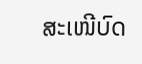ສະເໜີບົດ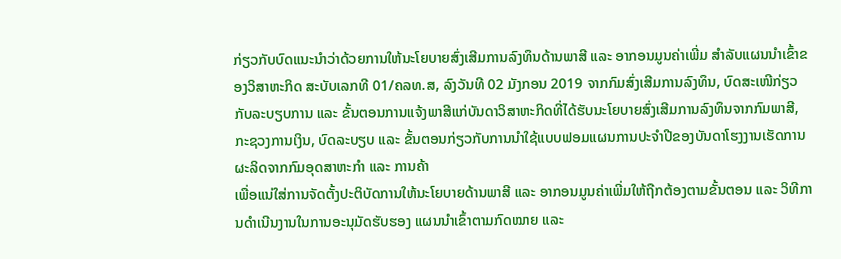ກ່ຽວກັບບົດແນະນຳວ່າດ້ວຍການໃຫ້ນະໂຍບາຍສົ່ງເສີມການລົງທຶນດ້ານພາສີ ແລະ ອາກອນມູນຄ່າເພີ່ມ ສຳລັບແຜນນຳເຂົ້າຂອງວິສາຫະກິດ ສະບັບເລກທີ 01/ຄລທ.ສ, ລົງວັນທີ 02 ມັງກອນ 2019 ຈາກກົມສົ່ງເສີມການລົງທຶນ, ບົດສະເໜີກ່ຽວກັບລະບຽບການ ແລະ ຂັ້ນຕອນການແຈ້ງພາສີແກ່ບັນດາວິສາຫະກິດທີ່ໄດ້ຮັບນະໂຍບາຍສົ່ງເສີມການລົງທຶນຈາກກົມພາສີ, ກະຊວງການເງິນ, ບົດລະບຽບ ແລະ ຂັ້ນຕອນກ່ຽວກັບການນຳໃຊ້ແບບຟອມແຜນການປະຈຳປີຂອງບັນດາໂຮງງານເຮັດການຜະລິດຈາກກົມອຸດສາຫະກຳ ແລະ ການຄ້າ
ເພື່ອແນ່ໃສ່ການຈັດຕັ້ງປະຕິບັດການໃຫ້ນະໂຍບາຍດ້ານພາສີ ແລະ ອາກອນມູນຄ່າເພີ່ມໃຫ້ຖືກຕ້ອງຕາມຂັ້ນຕອນ ແລະ ວິທີການດຳເນີນງານໃນການອະນຸມັດຮັບຮອງ ແຜນນຳເຂົ້າຕາມກົດໝາຍ ແລະ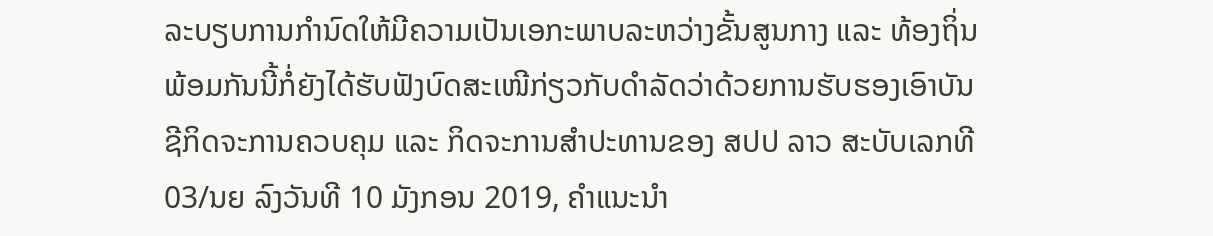ລະບຽບການກຳນົດໃຫ້ມີຄວາມເປັນເອກະພາບລະຫວ່າງຂັ້ນສູນກາງ ແລະ ທ້ອງຖິ່ນ ພ້ອມກັນນີ້ກໍ່ຍັງໄດ້ຮັບຟັງບົດສະເໜີກ່ຽວກັບດຳລັດວ່າດ້ວຍການຮັບຮອງເອົາບັນຊີກິດຈະການຄວບຄຸມ ແລະ ກິດຈະການສຳປະທານຂອງ ສປປ ລາວ ສະບັບເລກທີ 03/ນຍ ລົງວັນທີ 10 ມັງກອນ 2019, ຄໍາແນະນໍາ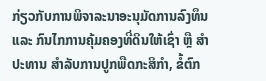ກ່ຽວກັບການພິຈາລະນາອະນຸມັດການລົງທຶນ ແລະ ກົນໄກການຄຸ້ມຄອງທີ່ດິນໃຫ້ເຊົ່າ ຫຼື ສຳປະທານ ສຳລັບການປູກພືດກະສິກຳ, ຂໍ້ຕົກ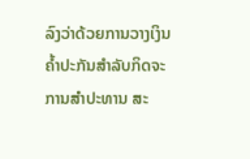ລົງວ່າດ້ວຍການວາງເງິນຄ້ຳປະກັນສຳລັບກິດຈະການສຳປະທານ ສະ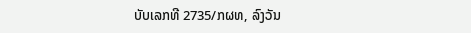ບັບເລກທີ 2735/ກຜທ, ລົງວັນ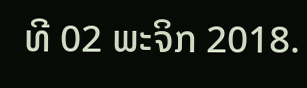ທີ 02 ພະຈິກ 2018.